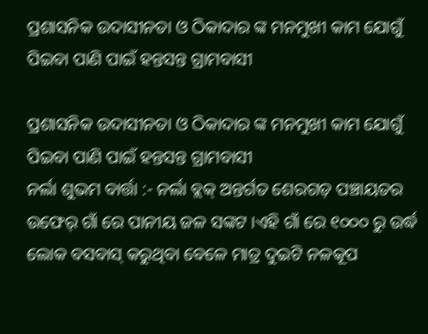ପ୍ରଶାସନିକ ଉଦାସୀନତା ଓ ଠିକାଦାର ଙ୍କ ମନମୁଖୀ କାମ ଯୋଗୁଁ ପିଇବା ପାଣି ପାଇଁ ହନ୍ତସନ୍ତ ଗ୍ରାମବାସୀ

ପ୍ରଶାସନିକ ଉଦାସୀନତା ଓ ଠିକାଦାର ଙ୍କ ମନମୁଖୀ କାମ ଯୋଗୁଁ ପିଇବା ପାଣି ପାଇଁ ହନ୍ତସନ୍ତ ଗ୍ରାମବାସୀ
ନର୍ଲା ଶୁଭମ ବାର୍ତ୍ତା :- ନର୍ଲା ବ୍ଲକ୍ ଅନ୍ତର୍ଗତ ଶେରଗଡ଼ ପଞ୍ଚାୟତର ଉଫେର୍ ଗାଁ ରେ ପାନୀୟ ଜଳ ସଙ୍କଟ ।ଏହି ଗାଁ ରେ ୧୦୦୦ ରୁ ଉର୍ଦ୍ଧ ଲୋକ ବସବାସ୍ କରୁଥିବା ବେଳେ ମାତ୍ର ଦୁଇଟି ନଳକୂପ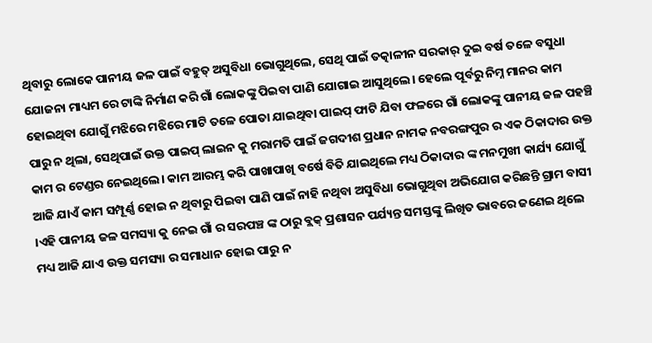ଥିବାରୁ ଲୋକେ ପାନୀୟ ଜଳ ପାଇଁ ବହୁତ୍ ଅସୁବିଧା ଭୋଗୁଥିଲେ, ସେଥି ପାଇଁ ତତ୍କାଳୀନ ସରକାର୍ ଦୁଇ ବର୍ଷ ତଳେ ବସୁଧା ଯୋଜନା ମାଧ୍ୟମ ରେ ଟାଙ୍କି ନିର୍ମାଣ କରି ଗାଁ ଲୋକଙ୍କୁ ପିଇବା ପାଣି ଯୋଗାଇ ଆସୁଥିଲେ। ହେଲେ ପୂର୍ବରୁ ନିମ୍ନ ମାନର କାମ ହୋଇଥିବା ଯୋଗୁଁ ମଝିରେ ମଝିରେ ମାଟି ତଳେ ପୋତା ଯାଇଥିବା ପାଇପ୍ ଫାଟି ଯିବା ଫଳରେ ଗାଁ ଲୋକଙ୍କୁ ପାନୀୟ ଜଳ ପହଞ୍ଚି ପାରୁ ନ ଥିଲା, ସେଥିପାଇଁ ଉକ୍ତ ପାଇପ୍ ଲାଇନ କୁ ମରାମତି ପାଇଁ ଜଗଦୀଶ ପ୍ରଧାନ ନାମକ ନବରଙ୍ଗପୁର ର ଏକ ଠିକାଦାର ଉକ୍ତ କାମ ର ଟେଣ୍ଡର ନେଇଥିଲେ। କାମ ଆରମ୍ଭ କରି ପାଖାପାଖି ବର୍ଷେ ବିତି ଯାଇଥିଲେ ମଧ୍ୟ ଠିକାଦାର ଙ୍କ ମନମୁଖୀ କାର୍ଯ୍ୟ ଯୋଗୁଁ ଆଜି ଯାଏଁ କାମ ସମ୍ପୂର୍ଣ୍ଣ ହୋଇ ନ ଥିବାରୁ ପିଇବା ପାଣି ପାଇଁ ନାହି ନଥିବା ଅସୁବିଧା ଭୋଗୁଥିବା ଅଭିଯୋଗ କରିଛନ୍ତି ଗ୍ରାମ ବାସୀ ।ଏହି ପାନୀୟ ଜଳ ସମସ୍ୟା କୁ ନେଇ ଗାଁ ର ସରପଞ୍ଚ ଙ୍କ ଠାରୁ ବ୍ଲକ୍ ପ୍ରଶାସନ ପର୍ଯ୍ୟନ୍ତ ସମସ୍ତଙ୍କୁ ଲିଖିତ ଭାବରେ ଜଣେଇ ଥିଲେ ମଧ୍ୟ ଆଜି ଯାଏ ଉକ୍ତ ସମସ୍ୟା ର ସମାଧାନ ହୋଇ ପାରୁ ନ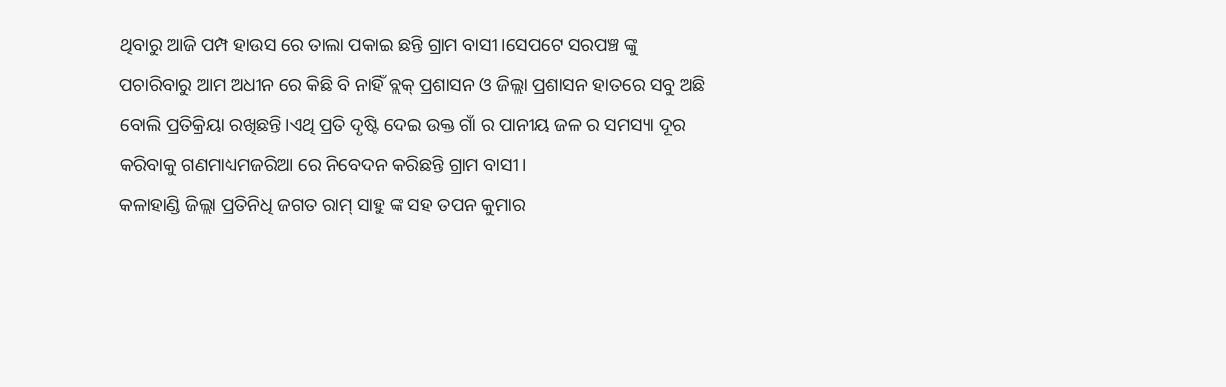ଥିବାରୁ ଆଜି ପମ୍ପ ହାଉସ ରେ ତାଲା ପକାଇ ଛନ୍ତି ଗ୍ରାମ ବାସୀ।ସେପଟେ ସରପଞ୍ଚ ଙ୍କୁ ପଚାରିବାରୁ ଆମ ଅଧୀନ ରେ କିଛି ବି ନାହିଁ ବ୍ଲକ୍ ପ୍ରଶାସନ ଓ ଜିଲ୍ଲା ପ୍ରଶାସନ ହାତରେ ସବୁ ଅଛି ବୋଲି ପ୍ରତିକ୍ରିୟା ରଖିଛନ୍ତି।ଏଥି ପ୍ରତି ଦୃଷ୍ଟି ଦେଇ ଉକ୍ତ ଗାଁ ର ପାନୀୟ ଜଳ ର ସମସ୍ୟା ଦୂର କରିବାକୁ ଗଣମାଧ୍ୟମଜରିଆ ରେ ନିବେଦନ କରିଛନ୍ତି ଗ୍ରାମ ବାସୀ।
କଳାହାଣ୍ଡି ଜିଲ୍ଲା ପ୍ରତିନିଧି ଜଗତ ରାମ୍ ସାହୁ ଙ୍କ ସହ ତପନ କୁମାର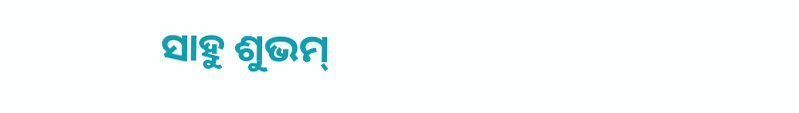ସାହୁ ଶୁଭମ୍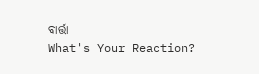ବାର୍ତ୍ତା
What's Your Reaction?